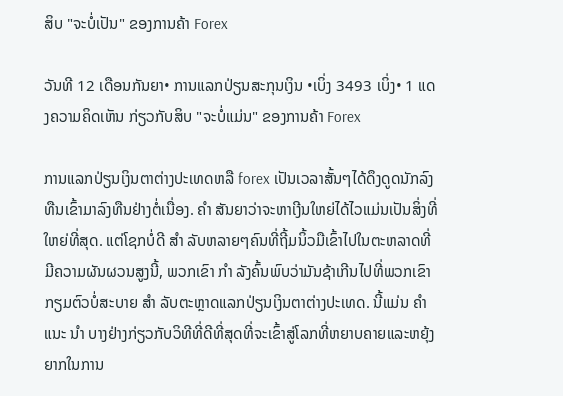ສິບ "ຈະບໍ່ເປັນ" ຂອງການຄ້າ Forex

ວັນທີ 12 ເດືອນກັນຍາ• ການແລກປ່ຽນສະກຸນເງິນ •ເບິ່ງ 3493 ເບິ່ງ• 1 ແດງຄວາມຄິດເຫັນ ກ່ຽວກັບສິບ "ຈະບໍ່ແມ່ນ" ຂອງການຄ້າ Forex

ການແລກປ່ຽນເງິນຕາຕ່າງປະເທດຫລື forex ເປັນເວລາສັ້ນໆໄດ້ດຶງດູດນັກລົງທືນເຂົ້າມາລົງທືນຢ່າງຕໍ່ເນື່ອງ. ຄຳ ສັນຍາວ່າຈະຫາເງີນໃຫຍ່ໄດ້ໄວແມ່ນເປັນສິ່ງທີ່ໃຫຍ່ທີ່ສຸດ. ແຕ່ໂຊກບໍ່ດີ ສຳ ລັບຫລາຍໆຄົນທີ່ຖີ້ມນິ້ວມືເຂົ້າໄປໃນຕະຫລາດທີ່ມີຄວາມຜັນຜວນສູງນີ້, ພວກເຂົາ ກຳ ລັງຄົ້ນພົບວ່າມັນຊ້າເກີນໄປທີ່ພວກເຂົາກຽມຕົວບໍ່ສະບາຍ ສຳ ລັບຕະຫຼາດແລກປ່ຽນເງິນຕາຕ່າງປະເທດ. ນີ້ແມ່ນ ຄຳ ແນະ ນຳ ບາງຢ່າງກ່ຽວກັບວິທີທີ່ດີທີ່ສຸດທີ່ຈະເຂົ້າສູ່ໂລກທີ່ຫຍາບຄາຍແລະຫຍຸ້ງຍາກໃນການ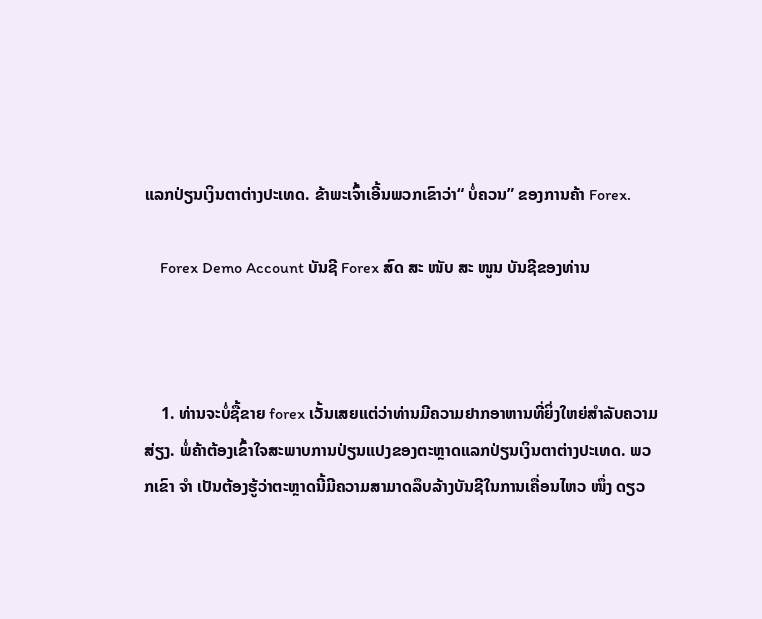ແລກປ່ຽນເງິນຕາຕ່າງປະເທດ. ຂ້າພະເຈົ້າເອີ້ນພວກເຂົາວ່າ“ ບໍ່ຄວນ” ຂອງການຄ້າ Forex.

    Forex Demo Account ບັນຊີ Forex ສົດ ສະ ໜັບ ສະ ໜູນ ບັນຊີຂອງທ່ານ



    1. ທ່ານຈະບໍ່ຊື້ຂາຍ forex ເວັ້ນເສຍແຕ່ວ່າທ່ານມີຄວາມຢາກອາຫານທີ່ຍິ່ງໃຫຍ່ສໍາລັບຄວາມສ່ຽງ. ພໍ່ຄ້າຕ້ອງເຂົ້າໃຈສະພາບການປ່ຽນແປງຂອງຕະຫຼາດແລກປ່ຽນເງິນຕາຕ່າງປະເທດ. ພວກເຂົາ ຈຳ ເປັນຕ້ອງຮູ້ວ່າຕະຫຼາດນີ້ມີຄວາມສາມາດລຶບລ້າງບັນຊີໃນການເຄື່ອນໄຫວ ໜຶ່ງ ດຽວ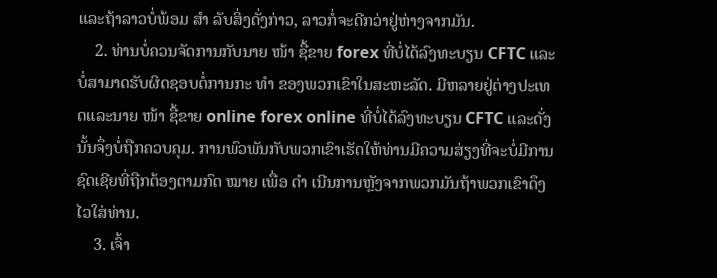ແລະຖ້າລາວບໍ່ພ້ອມ ສຳ ລັບສິ່ງດັ່ງກ່າວ, ລາວກໍ່ຈະດີກວ່າຢູ່ຫ່າງຈາກມັນ.
    2. ທ່ານບໍ່ຄວນຈັດການກັບນາຍ ໜ້າ ຊື້ຂາຍ forex ທີ່ບໍ່ໄດ້ລົງທະບຽນ CFTC ແລະບໍ່ສາມາດຮັບຜິດຊອບຕໍ່ການກະ ທຳ ຂອງພວກເຂົາໃນສະຫະລັດ. ມີຫລາຍຢູ່ຕ່າງປະເທດແລະນາຍ ໜ້າ ຊື້ຂາຍ online forex online ທີ່ບໍ່ໄດ້ລົງທະບຽນ CFTC ແລະດັ່ງນັ້ນຈຶ່ງບໍ່ຖືກຄວບຄຸມ. ການພົວພັນກັບພວກເຂົາເຮັດໃຫ້ທ່ານມີຄວາມສ່ຽງທີ່ຈະບໍ່ມີການຊົດເຊີຍທີ່ຖືກຕ້ອງຕາມກົດ ໝາຍ ເພື່ອ ດຳ ເນີນການຫຼັງຈາກພວກມັນຖ້າພວກເຂົາດຶງໄວໃສ່ທ່ານ.
    3. ເຈົ້າ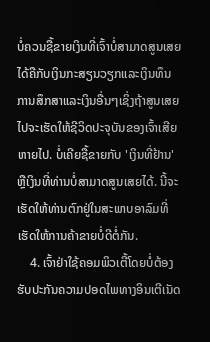ບໍ່ຄວນຊື້ຂາຍເງິນທີ່ເຈົ້າບໍ່ສາມາດສູນເສຍໄດ້ຄືກັບເງິນກະສຽນວຽກແລະເງິນທຶນການສຶກສາແລະເງິນອື່ນໆເຊິ່ງຖ້າສູນເສຍໄປຈະເຮັດໃຫ້ຊີວິດປະຈຸບັນຂອງເຈົ້າເສີຍຫາຍໄປ. ບໍ່ເຄີຍຊື້ຂາຍກັບ 'ເງິນທີ່ຢ້ານ' ຫຼືເງິນທີ່ທ່ານບໍ່ສາມາດສູນເສຍໄດ້. ນີ້ຈະເຮັດໃຫ້ທ່ານຕົກຢູ່ໃນສະພາບອາລົມທີ່ເຮັດໃຫ້ການຄ້າຂາຍບໍ່ດີຕໍ່ກັນ.
    4. ເຈົ້າຢ່າໃຊ້ຄອມພິວເຕີ້ໂດຍບໍ່ຕ້ອງຮັບປະກັນຄວາມປອດໄພທາງອິນເຕີເນັດ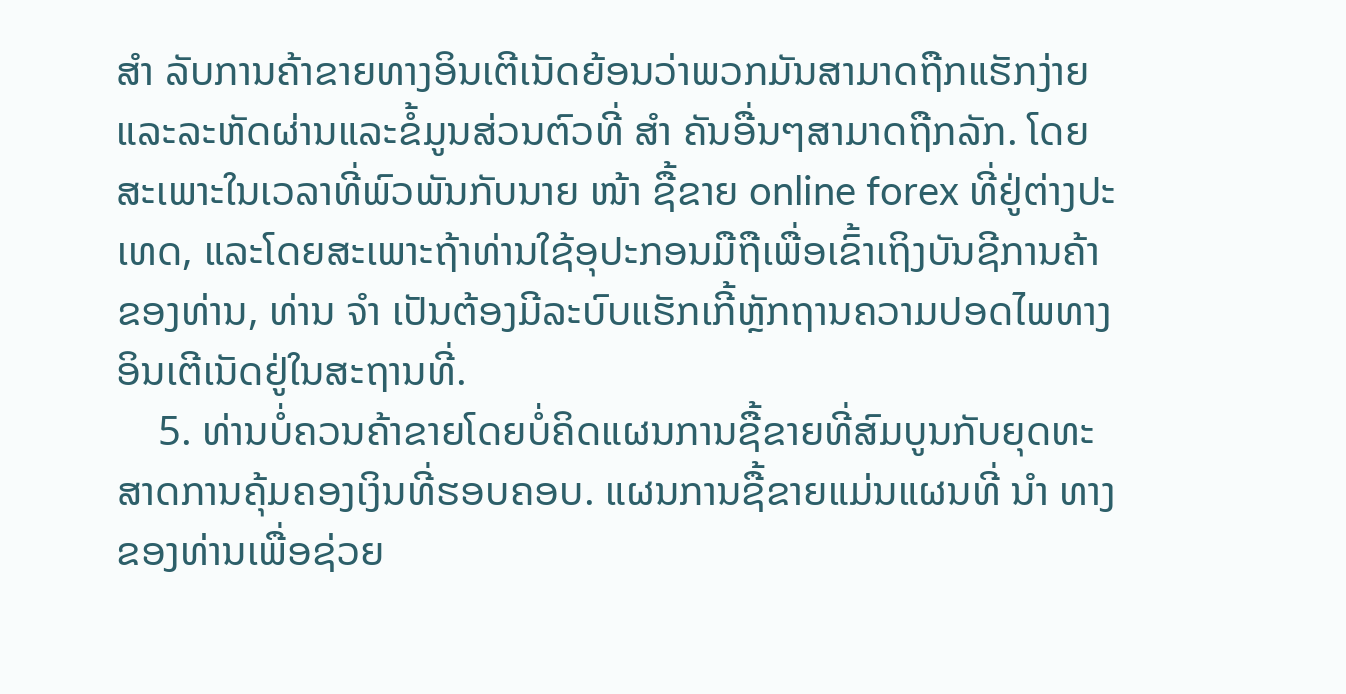ສຳ ລັບການຄ້າຂາຍທາງອິນເຕີເນັດຍ້ອນວ່າພວກມັນສາມາດຖືກແຮັກງ່າຍແລະລະຫັດຜ່ານແລະຂໍ້ມູນສ່ວນຕົວທີ່ ສຳ ຄັນອື່ນໆສາມາດຖືກລັກ. ໂດຍສະເພາະໃນເວລາທີ່ພົວພັນກັບນາຍ ໜ້າ ຊື້ຂາຍ online forex ທີ່ຢູ່ຕ່າງປະເທດ, ແລະໂດຍສະເພາະຖ້າທ່ານໃຊ້ອຸປະກອນມືຖືເພື່ອເຂົ້າເຖິງບັນຊີການຄ້າຂອງທ່ານ, ທ່ານ ຈຳ ເປັນຕ້ອງມີລະບົບແຮັກເກີ້ຫຼັກຖານຄວາມປອດໄພທາງອິນເຕີເນັດຢູ່ໃນສະຖານທີ່.
    5. ທ່ານບໍ່ຄວນຄ້າຂາຍໂດຍບໍ່ຄິດແຜນການຊື້ຂາຍທີ່ສົມບູນກັບຍຸດທະສາດການຄຸ້ມຄອງເງິນທີ່ຮອບຄອບ. ແຜນການຊື້ຂາຍແມ່ນແຜນທີ່ ນຳ ທາງຂອງທ່ານເພື່ອຊ່ວຍ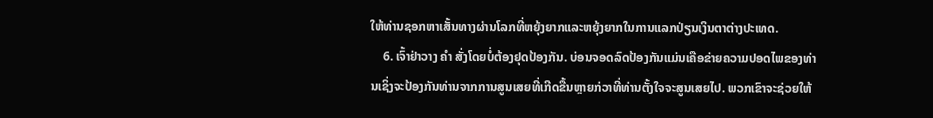ໃຫ້ທ່ານຊອກຫາເສັ້ນທາງຜ່ານໂລກທີ່ຫຍຸ້ງຍາກແລະຫຍຸ້ງຍາກໃນການແລກປ່ຽນເງິນຕາຕ່າງປະເທດ.
    6. ເຈົ້າຢ່າວາງ ຄຳ ສັ່ງໂດຍບໍ່ຕ້ອງຢຸດປ້ອງກັນ. ບ່ອນຈອດລົດປ້ອງກັນແມ່ນເຄືອຂ່າຍຄວາມປອດໄພຂອງທ່ານເຊິ່ງຈະປ້ອງກັນທ່ານຈາກການສູນເສຍທີ່ເກີດຂື້ນຫຼາຍກ່ວາທີ່ທ່ານຕັ້ງໃຈຈະສູນເສຍໄປ. ພວກເຂົາຈະຊ່ວຍໃຫ້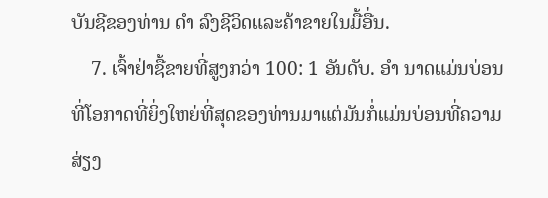ບັນຊີຂອງທ່ານ ດຳ ລົງຊີວິດແລະຄ້າຂາຍໃນມື້ອື່ນ.
    7. ເຈົ້າຢ່າຊື້ຂາຍທີ່ສູງກວ່າ 100: 1 ອັນດັບ. ອຳ ນາດແມ່ນບ່ອນທີ່ໂອກາດທີ່ຍິ່ງໃຫຍ່ທີ່ສຸດຂອງທ່ານມາແຕ່ມັນກໍ່ແມ່ນບ່ອນທີ່ຄວາມສ່ຽງ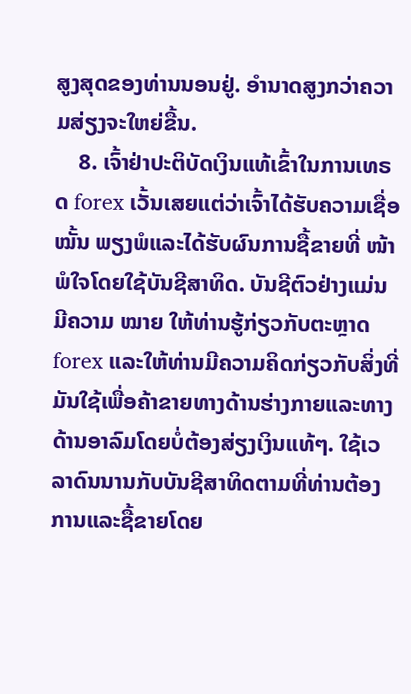ສູງສຸດຂອງທ່ານນອນຢູ່. ອໍານາດສູງກວ່າຄວາມສ່ຽງຈະໃຫຍ່ຂື້ນ.
    8. ເຈົ້າຢ່າປະຕິບັດເງິນແທ້ເຂົ້າໃນການເທຣດ forex ເວັ້ນເສຍແຕ່ວ່າເຈົ້າໄດ້ຮັບຄວາມເຊື່ອ ໝັ້ນ ພຽງພໍແລະໄດ້ຮັບຜົນການຊື້ຂາຍທີ່ ໜ້າ ພໍໃຈໂດຍໃຊ້ບັນຊີສາທິດ. ບັນຊີຕົວຢ່າງແມ່ນມີຄວາມ ໝາຍ ໃຫ້ທ່ານຮູ້ກ່ຽວກັບຕະຫຼາດ forex ແລະໃຫ້ທ່ານມີຄວາມຄິດກ່ຽວກັບສິ່ງທີ່ມັນໃຊ້ເພື່ອຄ້າຂາຍທາງດ້ານຮ່າງກາຍແລະທາງດ້ານອາລົມໂດຍບໍ່ຕ້ອງສ່ຽງເງິນແທ້ໆ. ໃຊ້ເວລາດົນນານກັບບັນຊີສາທິດຕາມທີ່ທ່ານຕ້ອງການແລະຊື້ຂາຍໂດຍ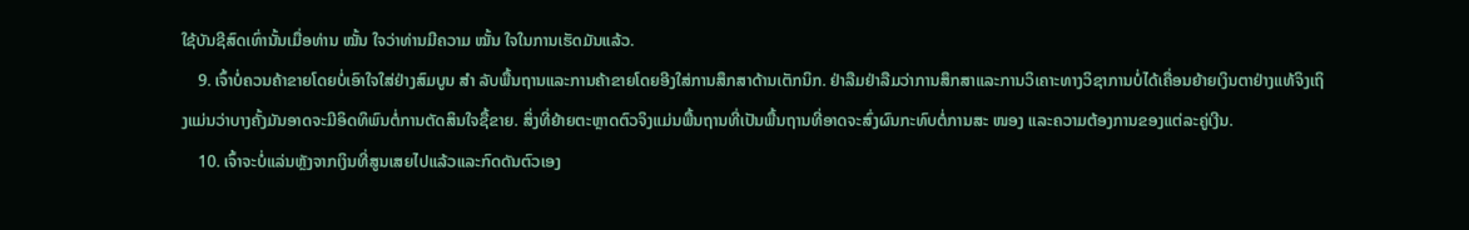ໃຊ້ບັນຊີສົດເທົ່ານັ້ນເມື່ອທ່ານ ໝັ້ນ ໃຈວ່າທ່ານມີຄວາມ ໝັ້ນ ໃຈໃນການເຮັດມັນແລ້ວ.
    9. ເຈົ້າບໍ່ຄວນຄ້າຂາຍໂດຍບໍ່ເອົາໃຈໃສ່ຢ່າງສົມບູນ ສຳ ລັບພື້ນຖານແລະການຄ້າຂາຍໂດຍອີງໃສ່ການສຶກສາດ້ານເຕັກນິກ. ຢ່າລືມຢ່າລືມວ່າການສຶກສາແລະການວິເຄາະທາງວິຊາການບໍ່ໄດ້ເຄື່ອນຍ້າຍເງິນຕາຢ່າງແທ້ຈິງເຖິງແມ່ນວ່າບາງຄັ້ງມັນອາດຈະມີອິດທິພົນຕໍ່ການຕັດສິນໃຈຊື້ຂາຍ. ສິ່ງທີ່ຍ້າຍຕະຫຼາດຕົວຈິງແມ່ນພື້ນຖານທີ່ເປັນພື້ນຖານທີ່ອາດຈະສົ່ງຜົນກະທົບຕໍ່ການສະ ໜອງ ແລະຄວາມຕ້ອງການຂອງແຕ່ລະຄູ່ເງີນ.
    10. ເຈົ້າຈະບໍ່ແລ່ນຫຼັງຈາກເງິນທີ່ສູນເສຍໄປແລ້ວແລະກົດດັນຕົວເອງ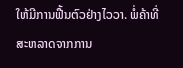ໃຫ້ມີການຟື້ນຕົວຢ່າງໄວວາ. ພໍ່ຄ້າທີ່ສະຫລາດຈາກການ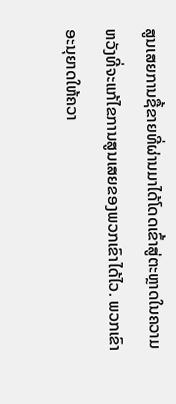ສູນເສຍການຊື້ຂາຍທີ່ຜ່ານມາໄດ້ໂດດເຂົ້າສູ່ຕະຫຼາດໃນຄວາມຫວັງທີ່ຈະແກ້ໄຂການສູນເສຍຂອງພວກເຂົາໄດ້ໄວ. ພວກເຂົາອະນຸຍາດໃຫ້ຄວາ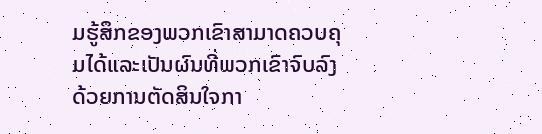ມຮູ້ສຶກຂອງພວກເຂົາສາມາດຄວບຄຸມໄດ້ແລະເປັນຜົນທີ່ພວກເຂົາຈົບລົງດ້ວຍການຕັດສິນໃຈກາ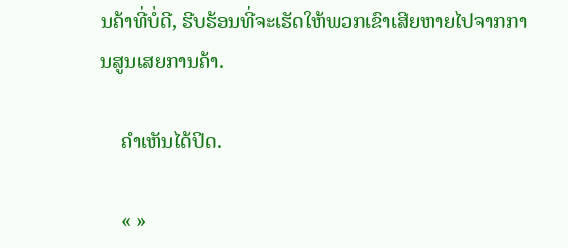ນຄ້າທີ່ບໍ່ດີ, ຮີບຮ້ອນທີ່ຈະເຮັດໃຫ້ພວກເຂົາເສີຍຫາຍໄປຈາກການສູນເສຍການຄ້າ.

    ຄໍາເຫັນໄດ້ປິດ.

    « »